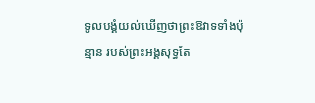ទូលបង្គំយល់ឃើញថាព្រះឱវាទទាំងប៉ុន្មាន របស់ព្រះអង្គសុទ្ធតែ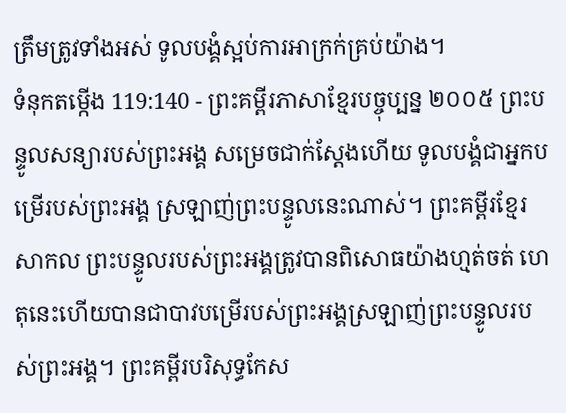ត្រឹមត្រូវទាំងអស់ ទូលបង្គំស្អប់ការអាក្រក់គ្រប់យ៉ាង។
ទំនុកតម្កើង 119:140 - ព្រះគម្ពីរភាសាខ្មែរបច្ចុប្បន្ន ២០០៥ ព្រះបន្ទូលសន្យារបស់ព្រះអង្គ សម្រេចជាក់ស្តែងហើយ ទូលបង្គំជាអ្នកបម្រើរបស់ព្រះអង្គ ស្រឡាញ់ព្រះបន្ទូលនេះណាស់។ ព្រះគម្ពីរខ្មែរសាកល ព្រះបន្ទូលរបស់ព្រះអង្គត្រូវបានពិសោធយ៉ាងហ្មត់ចត់ ហេតុនេះហើយបានជាបាវបម្រើរបស់ព្រះអង្គស្រឡាញ់ព្រះបន្ទូលរបស់ព្រះអង្គ។ ព្រះគម្ពីរបរិសុទ្ធកែស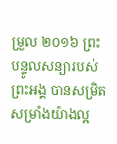ម្រួល ២០១៦ ព្រះបន្ទូលសន្យារបស់ព្រះអង្គ បានសម្រិតសម្រាំងយ៉ាងល្អ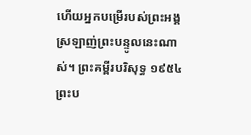ហើយអ្នកបម្រើរបស់ព្រះអង្គ ស្រឡាញ់ព្រះបន្ទូលនេះណាស់។ ព្រះគម្ពីរបរិសុទ្ធ ១៩៥៤ ព្រះប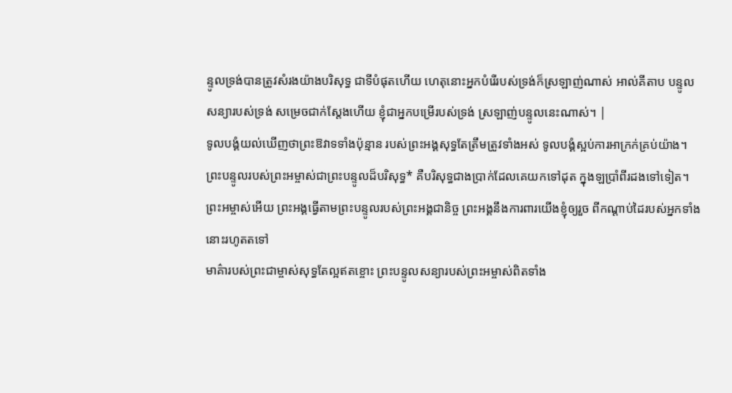ន្ទូលទ្រង់បានត្រូវសំរងយ៉ាងបរិសុទ្ធ ជាទីបំផុតហើយ ហេតុនោះអ្នកបំរើរបស់ទ្រង់ក៏ស្រឡាញ់ណាស់ អាល់គីតាប បន្ទូលសន្យារបស់ទ្រង់ សម្រេចជាក់ស្តែងហើយ ខ្ញុំជាអ្នកបម្រើរបស់ទ្រង់ ស្រឡាញ់បន្ទូលនេះណាស់។ |
ទូលបង្គំយល់ឃើញថាព្រះឱវាទទាំងប៉ុន្មាន របស់ព្រះអង្គសុទ្ធតែត្រឹមត្រូវទាំងអស់ ទូលបង្គំស្អប់ការអាក្រក់គ្រប់យ៉ាង។
ព្រះបន្ទូលរបស់ព្រះអម្ចាស់ជាព្រះបន្ទូលដ៏បរិសុទ្ធ* គឺបរិសុទ្ធជាងប្រាក់ដែលគេយកទៅដុត ក្នុងឡប្រាំពីរដងទៅទៀត។
ព្រះអម្ចាស់អើយ ព្រះអង្គធ្វើតាមព្រះបន្ទូលរបស់ព្រះអង្គជានិច្ច ព្រះអង្គនឹងការពារយើងខ្ញុំឲ្យរួច ពីកណ្ដាប់ដៃរបស់អ្នកទាំងនោះរហូតតទៅ
មាគ៌ារបស់ព្រះជាម្ចាស់សុទ្ធតែល្អឥតខ្ចោះ ព្រះបន្ទូលសន្យារបស់ព្រះអម្ចាស់ពិតទាំង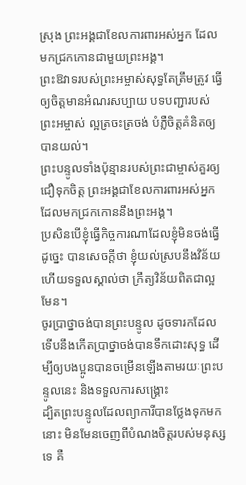ស្រុង ព្រះអង្គជាខែលការពារអស់អ្នក ដែលមកជ្រកកោនជាមួយព្រះអង្គ។
ព្រះឱវាទរបស់ព្រះអម្ចាស់សុទ្ធតែត្រឹមត្រូវ ធ្វើឲ្យចិត្តមានអំណរសប្បាយ បទបញ្ជារបស់ព្រះអម្ចាស់ ល្អត្រចះត្រចង់ បំភ្លឺចិត្តគំនិតឲ្យបានយល់។
ព្រះបន្ទូលទាំងប៉ុន្មានរបស់ព្រះជាម្ចាស់គួរឲ្យជឿទុកចិត្ត ព្រះអង្គជាខែលការពារអស់អ្នកដែលមកជ្រកកោននឹងព្រះអង្គ។
ប្រសិនបើខ្ញុំធ្វើកិច្ចការណាដែលខ្ញុំមិនចង់ធ្វើដូច្នេះ បានសេចក្ដីថា ខ្ញុំយល់ស្របនឹងវិន័យ ហើយទទួលស្គាល់ថា ក្រឹត្យវិន័យពិតជាល្អមែន។
ចូរប្រាថ្នាចង់បានព្រះបន្ទូល ដូចទារកដែលទើបនឹងកើតប្រាថ្នាចង់បានទឹកដោះសុទ្ធ ដើម្បីឲ្យបងប្អូនបានចម្រើនឡើងតាមរយៈព្រះបន្ទូលនេះ និងទទួលការសង្គ្រោះ
ដ្បិតព្រះបន្ទូលដែលព្យាការីបានថ្លែងទុកមកនោះ មិនមែនចេញពីបំណងចិត្តរបស់មនុស្សទេ គឺ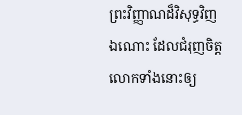ព្រះវិញ្ញាណដ៏វិសុទ្ធវិញឯណោះ ដែលជំរុញចិត្តលោកទាំងនោះឲ្យ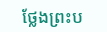ថ្លែងព្រះប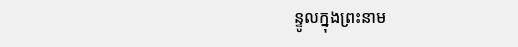ន្ទូលក្នុងព្រះនាម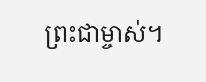ព្រះជាម្ចាស់។